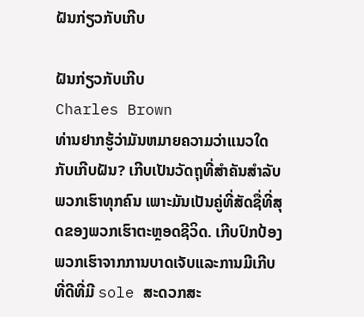ຝັນກ່ຽວກັບເກີບ

ຝັນກ່ຽວກັບເກີບ
Charles Brown
ທ່ານຢາກຮູ້ວ່າມັນຫມາຍຄວາມວ່າແນວໃດກັບເກີບຝັນ? ເກີບເປັນວັດຖຸທີ່ສຳຄັນສຳລັບພວກເຮົາທຸກຄົນ ເພາະມັນເປັນຄູ່ທີ່ສັດຊື່ທີ່ສຸດຂອງພວກເຮົາຕະຫຼອດຊີວິດ. ເກີບປົກປ້ອງພວກເຮົາຈາກການບາດເຈັບແລະການມີເກີບທີ່ດີທີ່ມີ sole ສະດວກສະ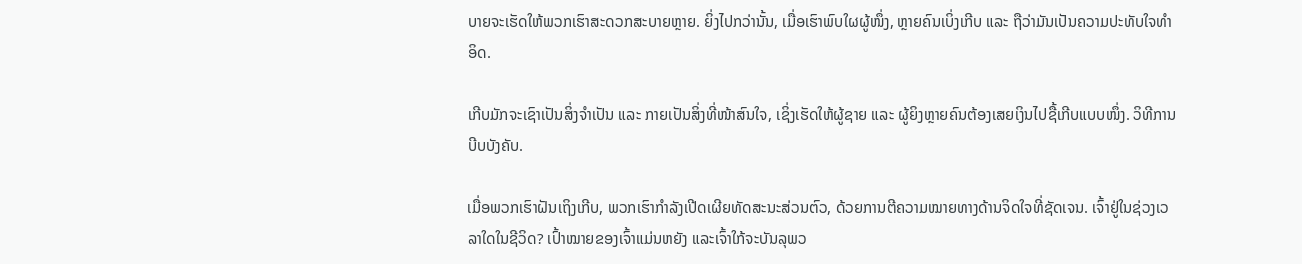ບາຍຈະເຮັດໃຫ້ພວກເຮົາສະດວກສະບາຍຫຼາຍ. ຍິ່ງໄປກວ່ານັ້ນ, ເມື່ອເຮົາພົບໃຜຜູ້ໜຶ່ງ, ຫຼາຍຄົນເບິ່ງເກີບ ແລະ ຖືວ່າມັນເປັນຄວາມປະທັບໃຈທຳອິດ.

ເກີບມັກຈະເຊົາເປັນສິ່ງຈຳເປັນ ແລະ ກາຍເປັນສິ່ງທີ່ໜ້າສົນໃຈ, ເຊິ່ງເຮັດໃຫ້ຜູ້ຊາຍ ແລະ ຜູ້ຍິງຫຼາຍຄົນຕ້ອງເສຍເງິນໄປຊື້ເກີບແບບໜຶ່ງ. ວິທີການບີບບັງຄັບ.

ເມື່ອພວກເຮົາຝັນເຖິງເກີບ, ພວກເຮົາກຳລັງເປີດເຜີຍທັດສະນະສ່ວນຕົວ, ດ້ວຍການຕີຄວາມໝາຍທາງດ້ານຈິດໃຈທີ່ຊັດເຈນ. ເຈົ້າຢູ່ໃນຊ່ວງເວລາໃດໃນຊີວິດ? ເປົ້າໝາຍຂອງເຈົ້າແມ່ນຫຍັງ ແລະເຈົ້າໃກ້ຈະບັນລຸພວ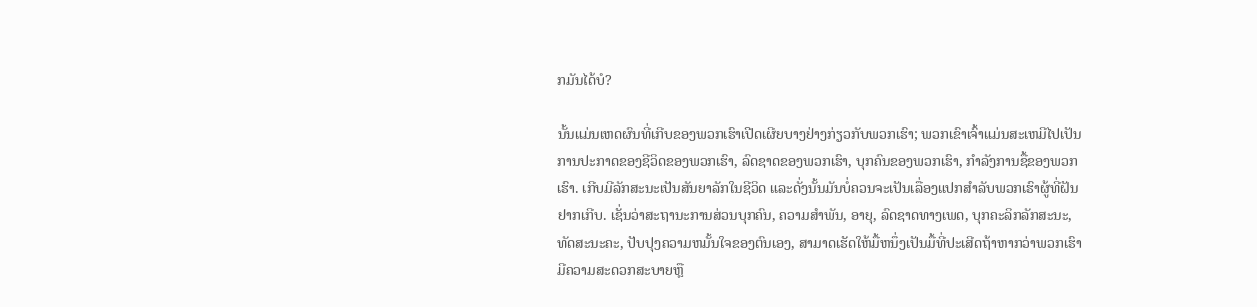ກມັນໄດ້ບໍ?

ນັ້ນແມ່ນເຫດຜົນທີ່ເກີບຂອງພວກເຮົາເປີດເຜີຍບາງຢ່າງກ່ຽວກັບພວກເຮົາ; ພວກເຂົາເຈົ້າແມ່ນສະເຫມີໄປເປັນການປະກາດຂອງຊີວິດຂອງພວກເຮົາ, ລົດຊາດຂອງພວກເຮົາ, ບຸກຄົນຂອງພວກເຮົາ, ກໍາລັງການຊື້ຂອງພວກເຮົາ. ເກີບມີລັກສະນະເປັນສັນຍາລັກໃນຊີວິດ ແລະດັ່ງນັ້ນມັນບໍ່ຄວນຈະເປັນເລື່ອງແປກສໍາລັບພວກເຮົາຜູ້ທີ່ຝັນຢາກເກີບ. ເຊັ່ນວ່າສະຖານະການສ່ວນບຸກຄົນ, ຄວາມສໍາພັນ, ອາຍຸ, ລົດຊາດທາງເພດ, ບຸກຄະລິກລັກສະນະ, ທັດສະນະຄະ, ປັບປຸງຄວາມຫມັ້ນໃຈຂອງຕົນເອງ, ສາມາດເຮັດໃຫ້ມື້ຫນຶ່ງເປັນມື້ທີ່ປະເສີດຖ້າຫາກວ່າພວກເຮົາມີຄວາມສະດວກສະບາຍຫຼື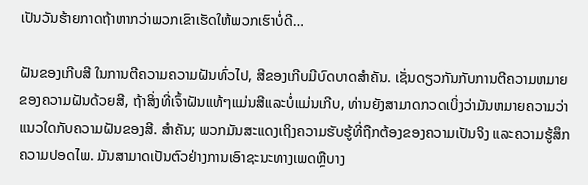ເປັນວັນຮ້າຍກາດຖ້າຫາກວ່າພວກເຂົາເຮັດໃຫ້ພວກເຮົາບໍ່ດີ…

ຝັນຂອງເກີບສີ ໃນການຕີຄວາມຄວາມຝັນທົ່ວໄປ, ສີຂອງເກີບມີບົດບາດສໍາຄັນ. ເຊັ່ນດຽວກັນກັບການຕີຄວາມຫມາຍຂອງຄວາມຝັນດ້ວຍສີ, ຖ້າສິ່ງທີ່ເຈົ້າຝັນແທ້ໆແມ່ນສີແລະບໍ່ແມ່ນເກີບ, ທ່ານຍັງສາມາດກວດເບິ່ງວ່າມັນຫມາຍຄວາມວ່າແນວໃດກັບຄວາມຝັນຂອງສີ. ສໍາຄັນ; ພວກມັນສະແດງເຖິງຄວາມຮັບຮູ້ທີ່ຖືກຕ້ອງຂອງຄວາມເປັນຈິງ ແລະຄວາມຮູ້ສຶກຄວາມປອດໄພ. ມັນສາມາດເປັນຕົວຢ່າງການເອົາຊະນະທາງເພດຫຼືບາງ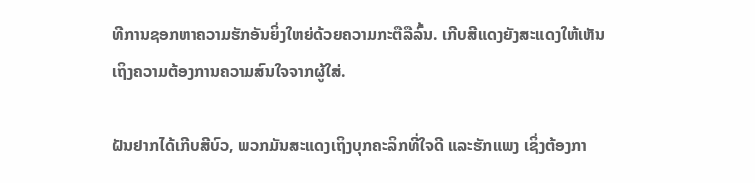ທີການຊອກຫາຄວາມຮັກອັນຍິ່ງໃຫຍ່ດ້ວຍຄວາມກະຕືລືລົ້ນ. ເກີບສີແດງຍັງສະແດງໃຫ້ເຫັນເຖິງຄວາມຕ້ອງການຄວາມສົນໃຈຈາກຜູ້ໃສ່.

ຝັນຢາກໄດ້ເກີບສີບົວ, ພວກມັນສະແດງເຖິງບຸກຄະລິກທີ່ໃຈດີ ແລະຮັກແພງ ເຊິ່ງຕ້ອງກາ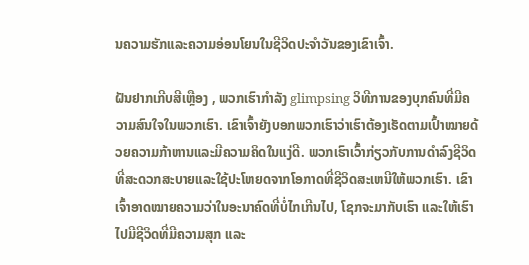ນຄວາມຮັກແລະຄວາມອ່ອນໂຍນໃນຊີວິດປະຈໍາວັນຂອງເຂົາເຈົ້າ.

ຝັນຢາກເກີບສີເຫຼືອງ , ພວກເຮົາກໍາລັງ glimpsing ວິທີການຂອງບຸກຄົນທີ່ມີຄວາມສົນໃຈໃນພວກເຮົາ. ເຂົາເຈົ້າຍັງບອກພວກເຮົາວ່າເຮົາຕ້ອງເຮັດຕາມເປົ້າໝາຍດ້ວຍຄວາມກ້າຫານແລະມີຄວາມຄິດໃນແງ່ດີ. ພວກເຮົາເວົ້າກ່ຽວກັບການດໍາລົງຊີວິດທີ່ສະດວກສະບາຍແລະໃຊ້ປະໂຫຍດຈາກໂອກາດທີ່ຊີວິດສະເຫນີໃຫ້ພວກເຮົາ. ເຂົາເຈົ້າອາດໝາຍຄວາມວ່າໃນອະນາຄົດທີ່ບໍ່ໄກເກີນໄປ, ໂຊກຈະມາກັບເຮົາ ແລະໃຫ້ເຮົາໄປມີຊີວິດທີ່ມີຄວາມສຸກ ແລະ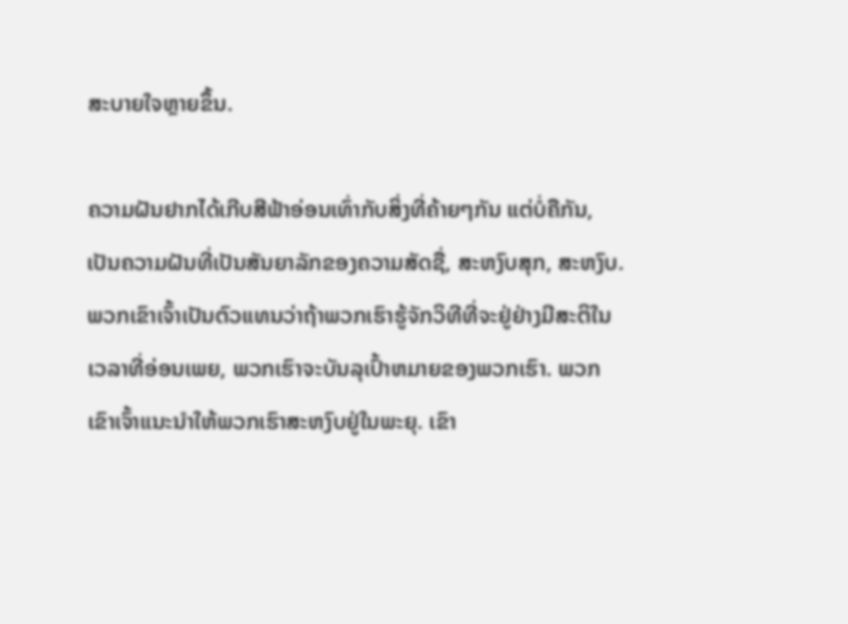ສະບາຍໃຈຫຼາຍຂຶ້ນ.

ຄວາມຝັນຢາກໄດ້ເກີບສີຟ້າອ່ອນເທົ່າກັບສິ່ງທີ່ຄ້າຍໆກັນ ແຕ່ບໍ່ຄືກັນ, ເປັນຄວາມຝັນທີ່ເປັນສັນຍາລັກຂອງຄວາມສັດຊື່, ສະຫງົບສຸກ, ສະຫງົບ. ພວກເຂົາເຈົ້າເປັນຕົວແທນວ່າຖ້າພວກເຮົາຮູ້ຈັກວິທີທີ່ຈະຢູ່ຢ່າງມີສະຕິໃນເວລາທີ່ອ່ອນເພຍ, ພວກເຮົາຈະບັນລຸເປົ້າຫມາຍຂອງພວກເຮົາ. ພວກເຂົາເຈົ້າແນະນໍາໃຫ້ພວກເຮົາສະຫງົບຢູ່ໃນພະຍຸ. ເຂົາ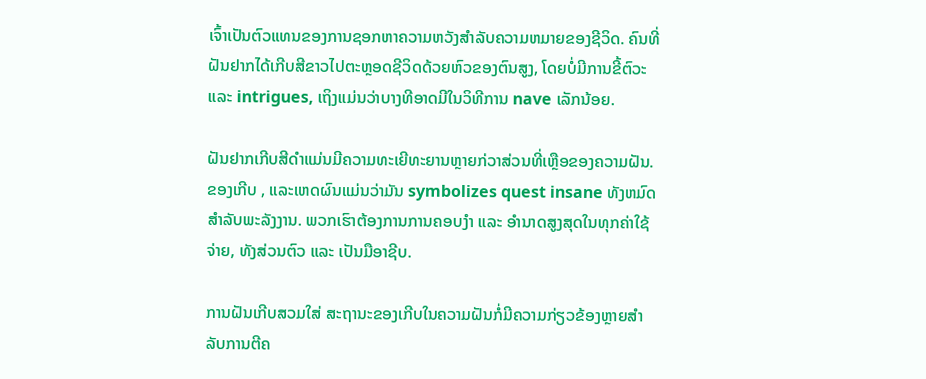ເຈົ້າເປັນຕົວແທນຂອງການຊອກຫາຄວາມຫວັງສໍາລັບຄວາມຫມາຍຂອງຊີວິດ. ຄົນທີ່ຝັນຢາກໄດ້ເກີບສີຂາວໄປຕະຫຼອດຊີວິດດ້ວຍຫົວຂອງຕົນສູງ, ໂດຍບໍ່ມີການຂີ້ຕົວະແລະ intrigues, ເຖິງແມ່ນວ່າບາງທີອາດມີໃນວິທີການ nave ເລັກນ້ອຍ.

ຝັນຢາກເກີບສີດໍາແມ່ນມີຄວາມທະເຍີທະຍານຫຼາຍກ່ວາສ່ວນທີ່ເຫຼືອຂອງຄວາມຝັນ. ຂອງເກີບ , ແລະເຫດຜົນແມ່ນວ່າມັນ symbolizes quest insane ທັງຫມົດສໍາລັບພະລັງງານ. ພວກເຮົາຕ້ອງການການຄອບງຳ ແລະ ອຳນາດສູງສຸດໃນທຸກຄ່າໃຊ້ຈ່າຍ, ທັງສ່ວນຕົວ ແລະ ເປັນມືອາຊີບ.

ການຝັນເກີບສວມໃສ່ ສະຖານະຂອງເກີບໃນຄວາມຝັນກໍ່ມີຄວາມກ່ຽວຂ້ອງຫຼາຍສຳລັບການຕີຄ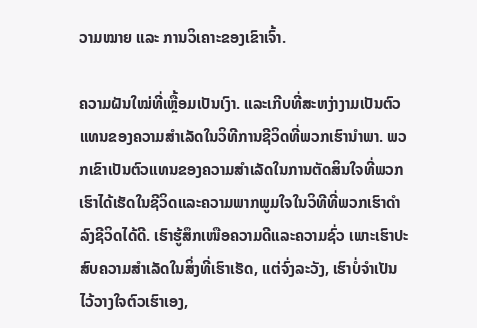ວາມໝາຍ ແລະ ການວິເຄາະຂອງເຂົາເຈົ້າ.

ຄວາມຝັນໃໝ່ທີ່ເຫຼື້ອມເປັນເງົາ. ແລະເກີບທີ່ສະຫງ່າງາມເປັນຕົວແທນຂອງຄວາມສໍາເລັດໃນວິທີການຊີວິດທີ່ພວກເຮົານໍາພາ. ພວກເຂົາເປັນຕົວແທນຂອງຄວາມສໍາເລັດໃນການຕັດສິນໃຈທີ່ພວກເຮົາໄດ້ເຮັດໃນຊີວິດແລະຄວາມພາກພູມໃຈໃນວິທີທີ່ພວກເຮົາດໍາລົງຊີວິດໄດ້ດີ. ເຮົາຮູ້ສຶກເໜືອຄວາມດີແລະຄວາມຊົ່ວ ເພາະເຮົາປະສົບຄວາມສຳເລັດໃນສິ່ງທີ່ເຮົາເຮັດ, ແຕ່ຈົ່ງລະວັງ, ເຮົາບໍ່ຈຳເປັນໄວ້ວາງໃຈຕົວເຮົາເອງ,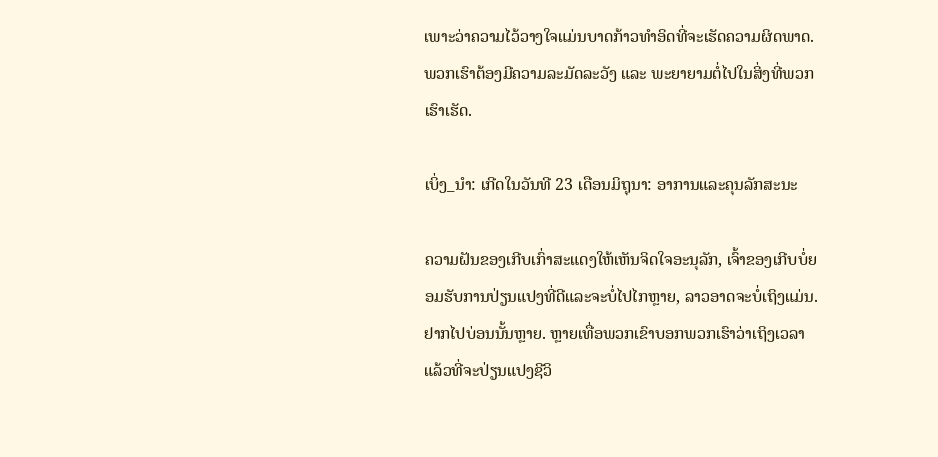ເພາະວ່າຄວາມໄວ້ວາງໃຈແມ່ນບາດກ້າວທໍາອິດທີ່ຈະເຮັດຄວາມຜິດພາດ. ພວກເຮົາຕ້ອງມີຄວາມລະມັດລະວັງ ແລະ ພະຍາຍາມຕໍ່ໄປໃນສິ່ງທີ່ພວກເຮົາເຮັດ.

ເບິ່ງ_ນຳ: ເກີດໃນວັນທີ 23 ເດືອນມິຖຸນາ: ອາການແລະຄຸນລັກສະນະ

ຄວາມຝັນຂອງເກີບເກົ່າສະແດງໃຫ້ເຫັນຈິດໃຈອະນຸລັກ, ເຈົ້າຂອງເກີບບໍ່ຍອມຮັບການປ່ຽນແປງທີ່ດີແລະຈະບໍ່ໄປໄກຫຼາຍ, ລາວອາດຈະບໍ່ເຖິງແມ່ນ. ຢາກໄປບ່ອນນັ້ນຫຼາຍ. ຫຼາຍເທື່ອພວກເຂົາບອກພວກເຮົາວ່າເຖິງເວລາແລ້ວທີ່ຈະປ່ຽນແປງຊີວິ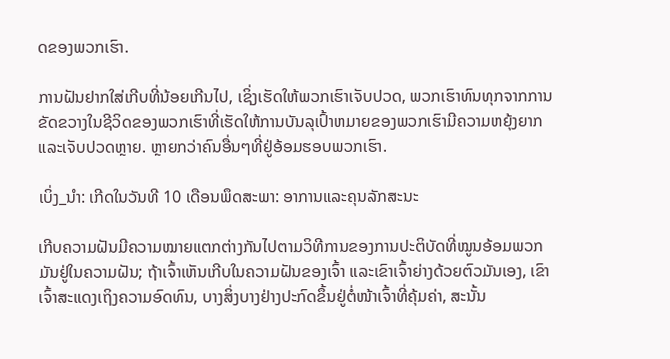ດຂອງພວກເຮົາ.

ການຝັນຢາກໃສ່ເກີບທີ່ນ້ອຍເກີນໄປ, ເຊິ່ງເຮັດໃຫ້ພວກເຮົາເຈັບປວດ, ພວກເຮົາທົນທຸກຈາກການຂັດຂວາງໃນຊີວິດຂອງພວກເຮົາທີ່ເຮັດໃຫ້ການບັນລຸເປົ້າຫມາຍຂອງພວກເຮົາມີຄວາມຫຍຸ້ງຍາກແລະເຈັບປວດຫຼາຍ. ຫຼາຍກວ່າຄົນອື່ນໆທີ່ຢູ່ອ້ອມຮອບພວກເຮົາ.

ເບິ່ງ_ນຳ: ເກີດໃນວັນທີ 10 ເດືອນພຶດສະພາ: ອາການແລະຄຸນລັກສະນະ

ເກີບຄວາມຝັນມີຄວາມໝາຍແຕກຕ່າງກັນໄປຕາມວິທີການຂອງການປະຕິບັດທີ່ໝູນອ້ອມພວກມັນຢູ່ໃນຄວາມຝັນ; ຖ້າເຈົ້າເຫັນເກີບໃນຄວາມຝັນຂອງເຈົ້າ ແລະເຂົາເຈົ້າຍ່າງດ້ວຍຕົວມັນເອງ, ເຂົາເຈົ້າສະແດງເຖິງຄວາມອົດທົນ, ບາງສິ່ງບາງຢ່າງປະກົດຂຶ້ນຢູ່ຕໍ່ໜ້າເຈົ້າທີ່ຄຸ້ມຄ່າ, ສະນັ້ນ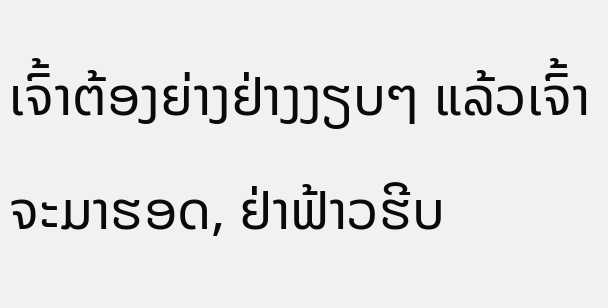ເຈົ້າຕ້ອງຍ່າງຢ່າງງຽບໆ ແລ້ວເຈົ້າຈະມາຮອດ, ຢ່າຟ້າວຮີບ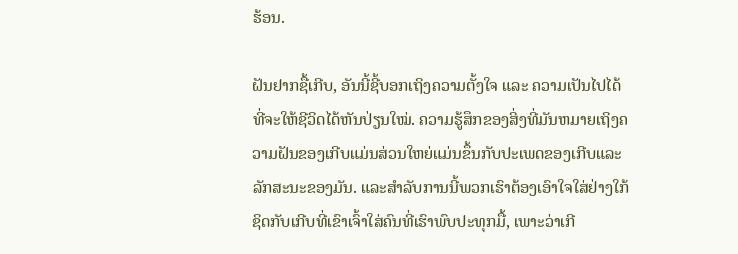ຮ້ອນ.

ຝັນຢາກຊື້ເກີບ, ອັນນີ້ຊີ້ບອກເຖິງຄວາມຕັ້ງໃຈ ແລະ ຄວາມເປັນໄປໄດ້ທີ່ຈະໃຫ້ຊີວິດໄດ້ຫັນປ່ຽນໃໝ່. ຄວາມຮູ້ສຶກຂອງສິ່ງທີ່ມັນຫມາຍເຖິງຄວາມຝັນຂອງເກີບແມ່ນສ່ວນໃຫຍ່ແມ່ນຂຶ້ນກັບປະເພດຂອງເກີບແລະລັກສະນະຂອງມັນ. ແລະສໍາລັບການນີ້ພວກເຮົາຕ້ອງເອົາໃຈໃສ່ຢ່າງໃກ້ຊິດກັບເກີບທີ່ເຂົາເຈົ້າໃສ່ຄົນທີ່ເຮົາພົບປະທຸກມື້, ເພາະວ່າເກີ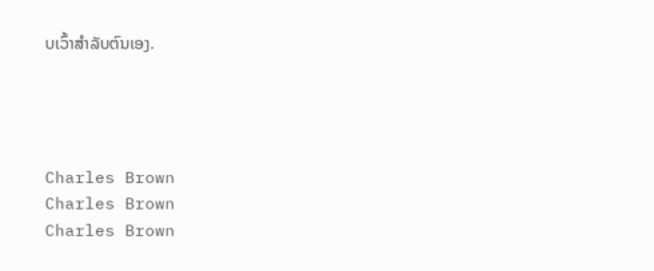ບເວົ້າສໍາລັບຕົນເອງ.




Charles Brown
Charles Brown
Charles Brown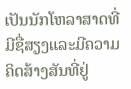ເປັນນັກໂຫລາສາດທີ່ມີຊື່ສຽງແລະມີຄວາມຄິດສ້າງສັນທີ່ຢູ່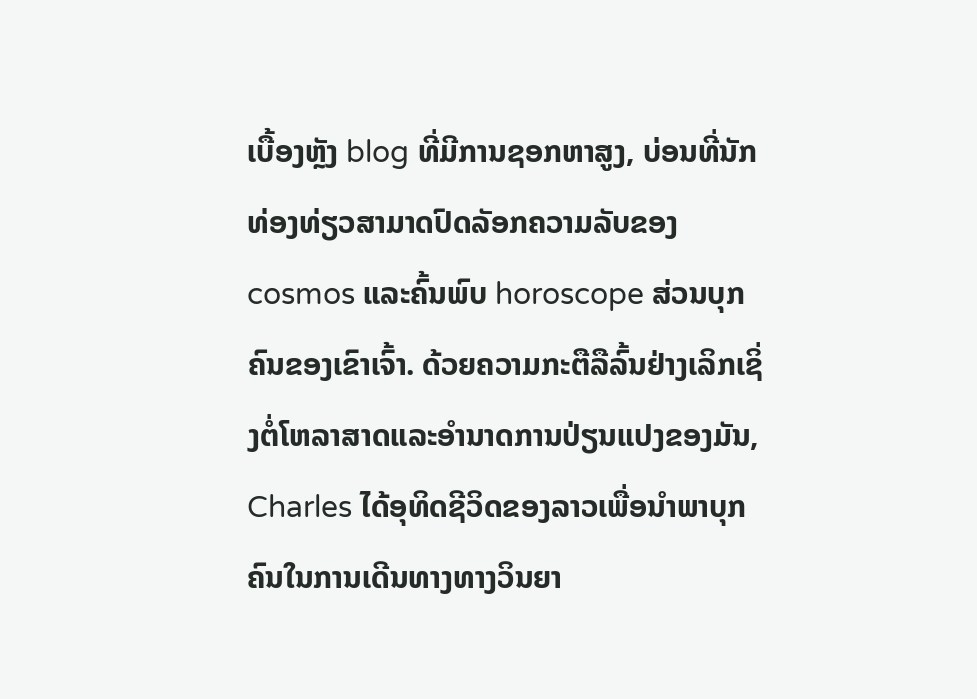ເບື້ອງຫຼັງ blog ທີ່ມີການຊອກຫາສູງ, ບ່ອນທີ່ນັກທ່ອງທ່ຽວສາມາດປົດລັອກຄວາມລັບຂອງ cosmos ແລະຄົ້ນພົບ horoscope ສ່ວນບຸກຄົນຂອງເຂົາເຈົ້າ. ດ້ວຍຄວາມກະຕືລືລົ້ນຢ່າງເລິກເຊິ່ງຕໍ່ໂຫລາສາດແລະອໍານາດການປ່ຽນແປງຂອງມັນ, Charles ໄດ້ອຸທິດຊີວິດຂອງລາວເພື່ອນໍາພາບຸກຄົນໃນການເດີນທາງທາງວິນຍາ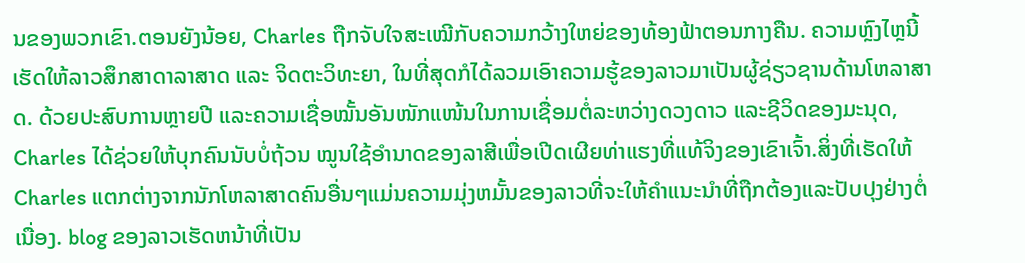ນຂອງພວກເຂົາ.ຕອນຍັງນ້ອຍ, Charles ຖືກຈັບໃຈສະເໝີກັບຄວາມກວ້າງໃຫຍ່ຂອງທ້ອງຟ້າຕອນກາງຄືນ. ຄວາມຫຼົງໄຫຼນີ້ເຮັດໃຫ້ລາວສຶກສາດາລາສາດ ແລະ ຈິດຕະວິທະຍາ, ໃນທີ່ສຸດກໍໄດ້ລວມເອົາຄວາມຮູ້ຂອງລາວມາເປັນຜູ້ຊ່ຽວຊານດ້ານໂຫລາສາດ. ດ້ວຍປະສົບການຫຼາຍປີ ແລະຄວາມເຊື່ອໝັ້ນອັນໜັກແໜ້ນໃນການເຊື່ອມຕໍ່ລະຫວ່າງດວງດາວ ແລະຊີວິດຂອງມະນຸດ, Charles ໄດ້ຊ່ວຍໃຫ້ບຸກຄົນນັບບໍ່ຖ້ວນ ໝູນໃຊ້ອຳນາດຂອງລາສີເພື່ອເປີດເຜີຍທ່າແຮງທີ່ແທ້ຈິງຂອງເຂົາເຈົ້າ.ສິ່ງທີ່ເຮັດໃຫ້ Charles ແຕກຕ່າງຈາກນັກໂຫລາສາດຄົນອື່ນໆແມ່ນຄວາມມຸ່ງຫມັ້ນຂອງລາວທີ່ຈະໃຫ້ຄໍາແນະນໍາທີ່ຖືກຕ້ອງແລະປັບປຸງຢ່າງຕໍ່ເນື່ອງ. blog ຂອງລາວເຮັດຫນ້າທີ່ເປັນ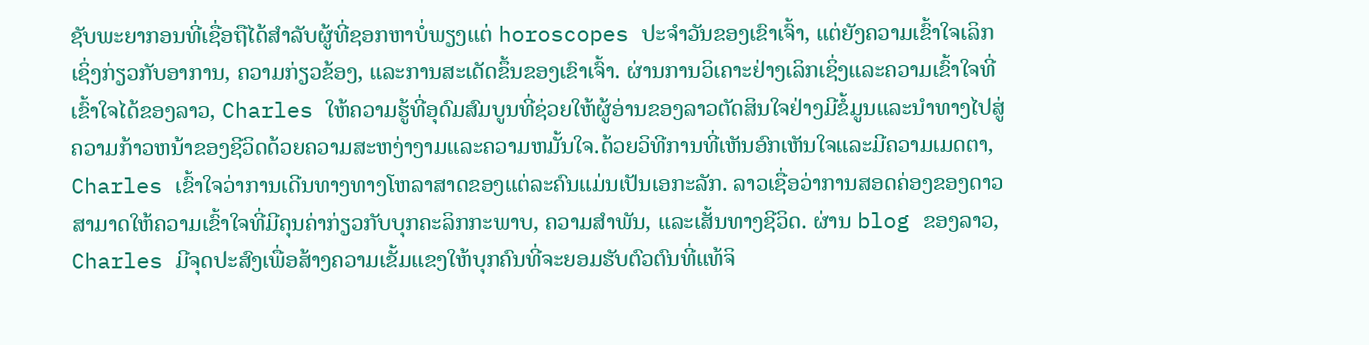ຊັບພະຍາກອນທີ່ເຊື່ອຖືໄດ້ສໍາລັບຜູ້ທີ່ຊອກຫາບໍ່ພຽງແຕ່ horoscopes ປະຈໍາວັນຂອງເຂົາເຈົ້າ, ແຕ່ຍັງຄວາມເຂົ້າໃຈເລິກເຊິ່ງກ່ຽວກັບອາການ, ຄວາມກ່ຽວຂ້ອງ, ແລະການສະເດັດຂຶ້ນຂອງເຂົາເຈົ້າ. ຜ່ານການວິເຄາະຢ່າງເລິກເຊິ່ງແລະຄວາມເຂົ້າໃຈທີ່ເຂົ້າໃຈໄດ້ຂອງລາວ, Charles ໃຫ້ຄວາມຮູ້ທີ່ອຸດົມສົມບູນທີ່ຊ່ວຍໃຫ້ຜູ້ອ່ານຂອງລາວຕັດສິນໃຈຢ່າງມີຂໍ້ມູນແລະນໍາທາງໄປສູ່ຄວາມກ້າວຫນ້າຂອງຊີວິດດ້ວຍຄວາມສະຫງ່າງາມແລະຄວາມຫມັ້ນໃຈ.ດ້ວຍວິທີການທີ່ເຫັນອົກເຫັນໃຈແລະມີຄວາມເມດຕາ, Charles ເຂົ້າໃຈວ່າການເດີນທາງທາງໂຫລາສາດຂອງແຕ່ລະຄົນແມ່ນເປັນເອກະລັກ. ລາວເຊື່ອວ່າການສອດຄ່ອງຂອງດາວສາມາດໃຫ້ຄວາມເຂົ້າໃຈທີ່ມີຄຸນຄ່າກ່ຽວກັບບຸກຄະລິກກະພາບ, ຄວາມສໍາພັນ, ແລະເສັ້ນທາງຊີວິດ. ຜ່ານ blog ຂອງລາວ, Charles ມີຈຸດປະສົງເພື່ອສ້າງຄວາມເຂັ້ມແຂງໃຫ້ບຸກຄົນທີ່ຈະຍອມຮັບຕົວຕົນທີ່ແທ້ຈິ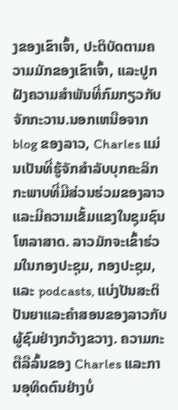ງຂອງເຂົາເຈົ້າ, ປະຕິບັດຕາມຄວາມມັກຂອງເຂົາເຈົ້າ, ແລະປູກຝັງຄວາມສໍາພັນທີ່ກົມກຽວກັບຈັກກະວານ.ນອກເຫນືອຈາກ blog ຂອງລາວ, Charles ແມ່ນເປັນທີ່ຮູ້ຈັກສໍາລັບບຸກຄະລິກກະພາບທີ່ມີສ່ວນຮ່ວມຂອງລາວແລະມີຄວາມເຂັ້ມແຂງໃນຊຸມຊົນໂຫລາສາດ. ລາວມັກຈະເຂົ້າຮ່ວມໃນກອງປະຊຸມ, ກອງປະຊຸມ, ແລະ podcasts, ແບ່ງປັນສະຕິປັນຍາແລະຄໍາສອນຂອງລາວກັບຜູ້ຊົມຢ່າງກວ້າງຂວາງ. ຄວາມກະຕືລືລົ້ນຂອງ Charles ແລະການອຸທິດຕົນຢ່າງບໍ່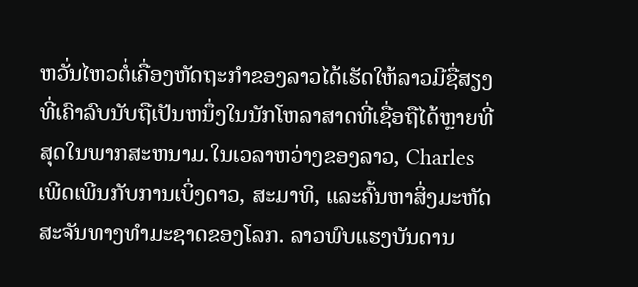ຫວັ່ນໄຫວຕໍ່ເຄື່ອງຫັດຖະກໍາຂອງລາວໄດ້ເຮັດໃຫ້ລາວມີຊື່ສຽງທີ່ເຄົາລົບນັບຖືເປັນຫນຶ່ງໃນນັກໂຫລາສາດທີ່ເຊື່ອຖືໄດ້ຫຼາຍທີ່ສຸດໃນພາກສະຫນາມ.ໃນເວລາຫວ່າງຂອງລາວ, Charles ເພີດເພີນກັບການເບິ່ງດາວ, ສະມາທິ, ແລະຄົ້ນຫາສິ່ງມະຫັດສະຈັນທາງທໍາມະຊາດຂອງໂລກ. ລາວພົບແຮງບັນດານ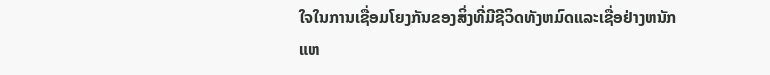ໃຈໃນການເຊື່ອມໂຍງກັນຂອງສິ່ງທີ່ມີຊີວິດທັງຫມົດແລະເຊື່ອຢ່າງຫນັກແຫ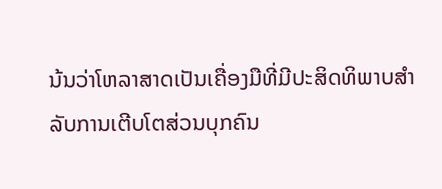ນ້ນວ່າໂຫລາສາດເປັນເຄື່ອງມືທີ່ມີປະສິດທິພາບສໍາລັບການເຕີບໂຕສ່ວນບຸກຄົນ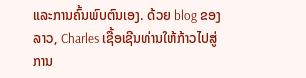ແລະການຄົ້ນພົບຕົນເອງ. ດ້ວຍ blog ຂອງລາວ, Charles ເຊື້ອເຊີນທ່ານໃຫ້ກ້າວໄປສູ່ການ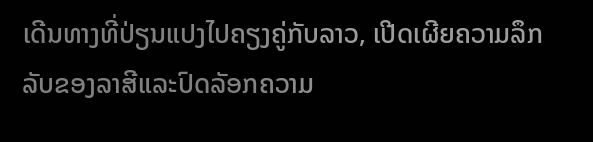ເດີນທາງທີ່ປ່ຽນແປງໄປຄຽງຄູ່ກັບລາວ, ເປີດເຜີຍຄວາມລຶກລັບຂອງລາສີແລະປົດລັອກຄວາມ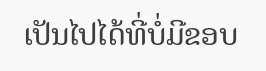ເປັນໄປໄດ້ທີ່ບໍ່ມີຂອບ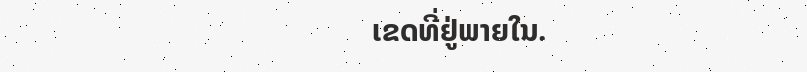ເຂດທີ່ຢູ່ພາຍໃນ.